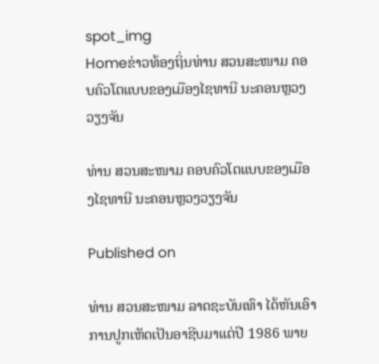spot_img
Homeຂ່າວທ້ອງຖິ່ນທ່ານ ສວນສະໜາມ ຄອບຄົວໂຕແບບຂອງເມືອງໄຊທານີ ນະຄອນຫຼວງວຽງຈັນ

ທ່ານ ສວນສະໜາມ ຄອບຄົວໂຕແບບຂອງເມືອງໄຊທານີ ນະຄອນຫຼວງວຽງຈັນ

Published on

ທ່ານ ສວນສະໜາມ ລາດຊະບັນເທົາ ໄດ້ຫັນເອົາການປູກເຫັດເປັນອາຊີບມາແຕ່ປີ 1986 ພາຍ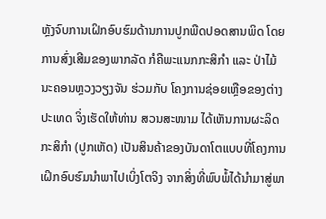ຫຼັງຈົບການເຝິກອົບຮົມດ້ານການປູກພືດປອດສານພິດ ໂດຍການສົ່ງເສີມຂອງພາກລັດ ກໍຄືພະແນກກະສິກໍາ ແລະ ປ່າໄມ້ນະຄອນຫຼວງວຽງຈັນ ຮ່ວມກັບ ໂຄງການຊ່ອຍເຫຼືອຂອງຕ່າງປະເທດ ຈິ່ງເຮັດໃຫ້ທ່ານ ສວນສະໜາມ ໄດ້ເຫັນການຜະລິດກະສິກໍາ (ປູກເຫັດ) ເປັນສິນຄ້າຂອງບັນດາໂຕແບບທີ່ໂຄງການເຝິກອົບຮົມນໍາພາໄປເບິ່ງໂຕຈິງ ຈາກສິ່ງທີ່ພົບພໍ້ໄດ້ນໍາມາສູ່ພາ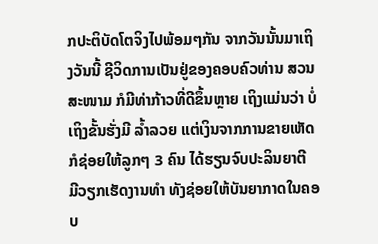ກປະຕິບັດໂຕຈິງໄປພ້ອມໆກັນ ຈາກວັນນັ້ນມາເຖິງວັນນີ້ ຊີວິດການເປັນຢູ່ຂອງຄອບຄົວທ່ານ ສວນສະໜາມ ກໍມີທ່າກ້າວທີ່ດີຂຶ້ນຫຼາຍ ເຖິງແມ່ນວ່າ ບໍ່ເຖິງຂັ້ນຮັ່ງມີ ລໍ້າລວຍ ແຕ່ເງິນຈາກການຂາຍເຫັດກໍຊ່ອຍໃຫ້ລູກໆ 3 ຄົນ ໄດ້ຮຽນຈົບປະລິນຍາຕີ ມີວຽກເຮັດງານທໍາ ທັງຊ່ອຍໃຫ້ບັນຍາກາດໃນຄອບ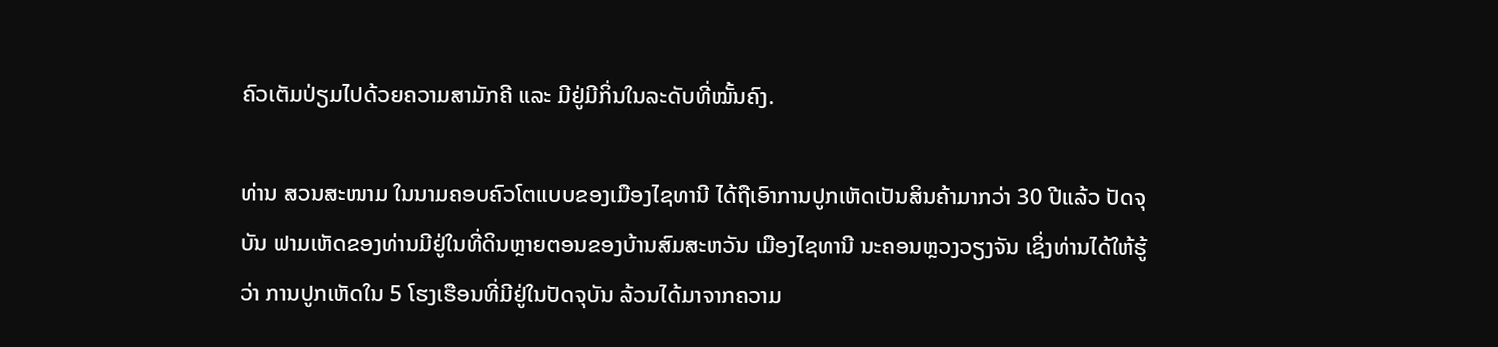ຄົວເຕັມປ່ຽມໄປດ້ວຍຄວາມສາມັກຄີ ແລະ ມີຢູ່ມີກິ່ນໃນລະດັບທີ່ໝັ້ນຄົງ.

ທ່ານ ສວນສະໜາມ ໃນນາມຄອບຄົວໂຕແບບຂອງເມືອງໄຊທານີ ໄດ້ຖືເອົາການປູກເຫັດເປັນສິນຄ້າມາກວ່າ 30 ປີແລ້ວ ປັດຈຸບັນ ຟາມເຫັດຂອງທ່ານມີຢູ່ໃນທີ່ດິນຫຼາຍຕອນຂອງບ້ານສົມສະຫວັນ ເມືອງໄຊທານີ ນະຄອນຫຼວງວຽງຈັນ ເຊິ່ງທ່ານໄດ້ໃຫ້ຮູ້ວ່າ ການປູກເຫັດໃນ 5 ໂຮງເຮືອນທີ່ມີຢູ່ໃນປັດຈຸບັນ ລ້ວນໄດ້ມາຈາກຄວາມ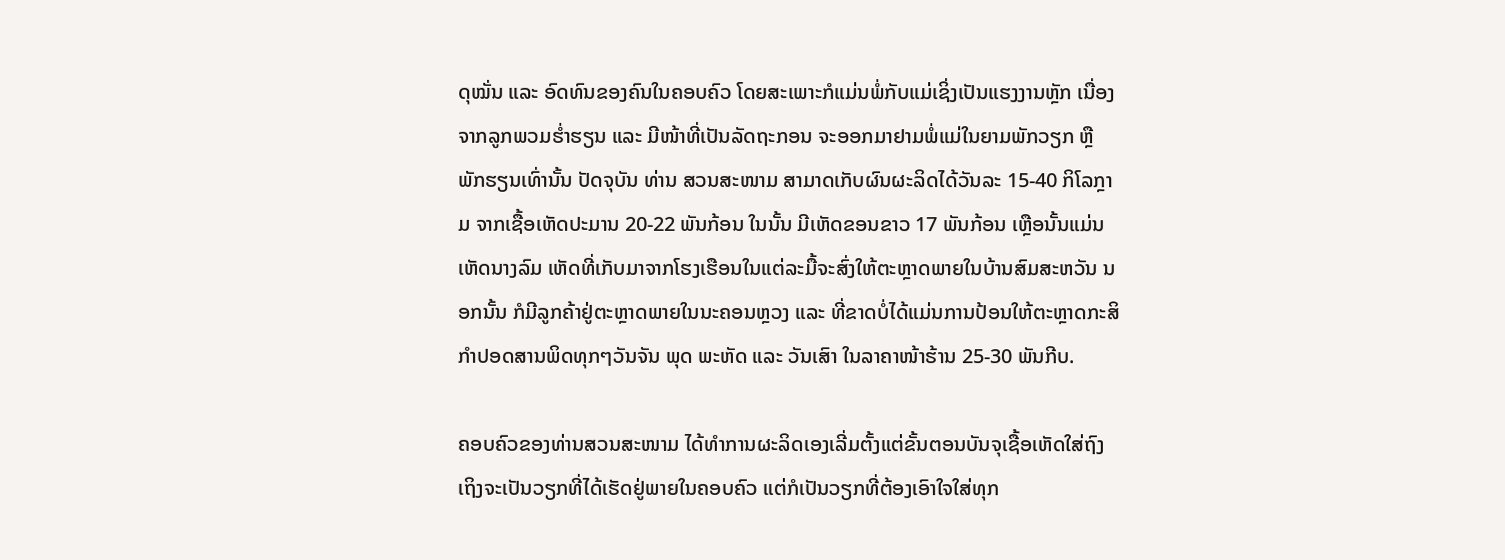ດຸໝັ່ນ ແລະ ອົດທົນຂອງຄົນໃນຄອບຄົວ ໂດຍສະເພາະກໍແມ່ນພໍ່ກັບແມ່ເຊິ່ງເປັນແຮງງານຫຼັກ ເນື່ອງຈາກລູກພວມຮໍ່າຮຽນ ແລະ ມີໜ້າທີ່ເປັນລັດຖະກອນ ຈະອອກມາຢາມພໍ່ແມ່ໃນຍາມພັກວຽກ ຫຼື ພັກຮຽນເທົ່ານັ້ນ ປັດຈຸບັນ ທ່ານ ສວນສະໜາມ ສາມາດເກັບຜົນຜະລິດໄດ້ວັນລະ 15-40 ກິໂລກຼາມ ຈາກເຊື້ອເຫັດປະມານ 20-22 ພັນກ້ອນ ໃນນັ້ນ ມີເຫັດຂອນຂາວ 17 ພັນກ້ອນ ເຫຼືອນັ້ນແມ່ນເຫັດນາງລົມ ເຫັດທີ່ເກັບມາຈາກໂຮງເຮືອນໃນແຕ່ລະມື້ຈະສົ່ງໃຫ້ຕະຫຼາດພາຍໃນບ້ານສົມສະຫວັນ ນອກນັ້ນ ກໍມີລູກຄ້າຢູ່ຕະຫຼາດພາຍໃນນະຄອນຫຼວງ ແລະ ທີ່ຂາດບໍ່ໄດ້ແມ່ນການປ້ອນໃຫ້ຕະຫຼາດກະສິກໍາປອດສານພິດທຸກໆວັນຈັນ ພຸດ ພະຫັດ ແລະ ວັນເສົາ ໃນລາຄາໜ້າຮ້ານ 25-30 ພັນກີບ.

ຄອບຄົວຂອງທ່ານສວນສະໜາມ ໄດ້ທໍາການຜະລິດເອງເລີ່ມຕັ້ງແຕ່ຂັ້ນຕອນບັນຈຸເຊື້ອເຫັດໃສ່ຖົງ ເຖິງຈະເປັນວຽກທີ່ໄດ້ເຮັດຢູ່ພາຍໃນຄອບຄົວ ແຕ່ກໍເປັນວຽກທີ່ຕ້ອງເອົາໃຈໃສ່ທຸກ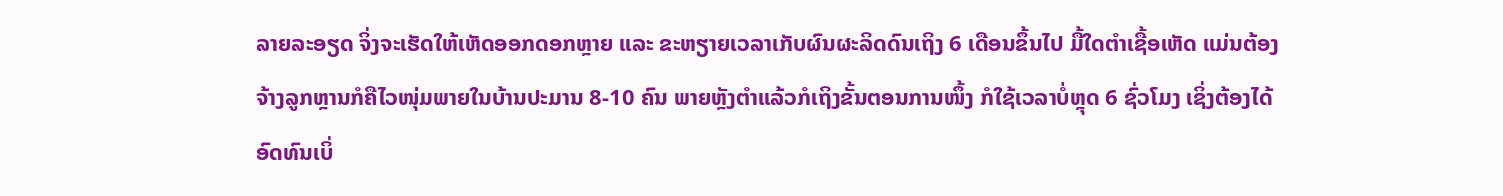ລາຍລະອຽດ ຈິ່ງຈະເຮັດໃຫ້ເຫັດອອກດອກຫຼາຍ ແລະ ຂະຫຽາຍເວລາເກັບຜົນຜະລິດດົນເຖິງ 6 ເດືອນຂຶ້ນໄປ ມື້ໃດຕໍາເຊື້ອເຫັດ ແມ່ນຕ້ອງຈ້າງລູກຫຼານກໍຄືໄວໜຸ່ມພາຍໃນບ້ານປະມານ 8-10 ຄົນ ພາຍຫຼັງຕໍາແລ້ວກໍເຖິງຂັ້ນຕອນການໜຶ້ງ ກໍໃຊ້ເວລາບໍ່ຫຼຸດ 6 ຊົ່ວໂມງ ເຊິ່ງຕ້ອງໄດ້ອົດທົນເບິ່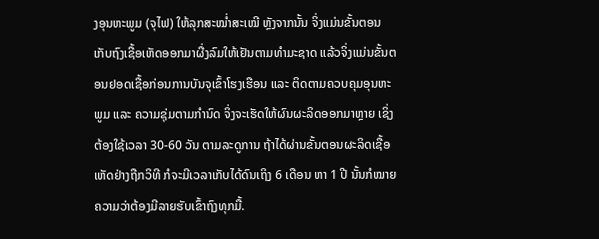ງອຸນຫະພູມ (ຈຸໄຟ) ໃຫ້ລຸກສະໝໍ່າສະເໝີ ຫຼັງຈາກນັ້ນ ຈິ່ງແມ່ນຂັ້ນຕອນເກັບຖົງເຊື້ອເຫັດອອກມາຜື່ງລົມໃຫ້ເຢັນຕາມທໍາມະຊາດ ແລ້ວຈິ່ງແມ່ນຂັ້ນຕອນຢອດເຊື້ອກ່ອນການບັນຈຸເຂົ້າໂຮງເຮືອນ ແລະ ຕິດຕາມຄວບຄຸມອຸນຫະພູມ ແລະ ຄວາມຊຸ່ມຕາມກໍານົດ ຈິ່ງຈະເຮັດໃຫ້ຜົນຜະລິດອອກມາຫຼາຍ ເຊິ່ງຕ້ອງໃຊ້ເວລາ 30-60 ວັນ ຕາມລະດູການ ຖ້າໄດ້ຜ່ານຂັ້ນຕອນຜະລິດເຊື້ອເຫັດຢ່າງຖືກວິທີ ກໍຈະມີເວລາເກັບໄດ້ດົນເຖິງ 6 ເດືອນ ຫາ 1 ປີ ນັ້ນກໍໝາຍຄວາມວ່າຕ້ອງມີລາຍຮັບເຂົ້າຖົງທຸກມື້.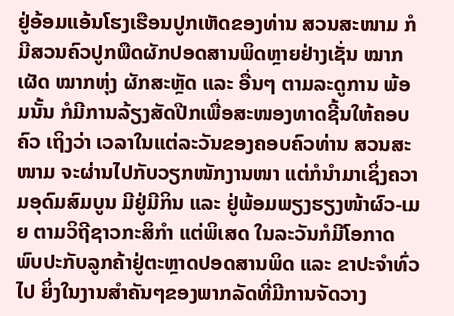ຢູ່ອ້ອມແອ້ນໂຮງເຮືອນປູກເຫັດຂອງທ່ານ ສວນສະໜາມ ກໍມີສວນຄົວປູກພືດຜັກປອດສານພິດຫຼາຍຢ່າງເຊັ່ນ ໝາກເຜັດ ໝາກຫຸ່ງ ຜັກສະຫຼັດ ແລະ ອື່ນໆ ຕາມລະດູການ ພ້ອມນັ້ນ ກໍມີການລ້ຽງສັດປີກເພື່ອສະໜອງທາດຊີ້ນໃຫ້ຄອບຄົວ ເຖິງວ່າ ເວລາໃນແຕ່ລະວັນຂອງຄອບຄົວທ່ານ ສວນສະໜາມ ຈະຜ່ານໄປກັບວຽກໜັກງານໜາ ແຕ່ກໍນໍາມາເຊິ່ງຄວາມອຸດົມສົມບູນ ມີຢູ່ມີກິນ ແລະ ຢູ່ພ້ອມພຽງຮຽງໜ້າຜົວ-ເມຍ ຕາມວິຖີຊາວກະສິກໍາ ແຕ່ພິເສດ ໃນລະວັນກໍມີໂອກາດພົບປະກັບລູກຄ້າຢູ່ຕະຫຼາດປອດສານພິດ ແລະ ຂາປະຈໍາທົ່ວໄປ ຍິ່ງໃນງານສໍາຄັນໆຂອງພາກລັດທີ່ມີການຈັດວາງ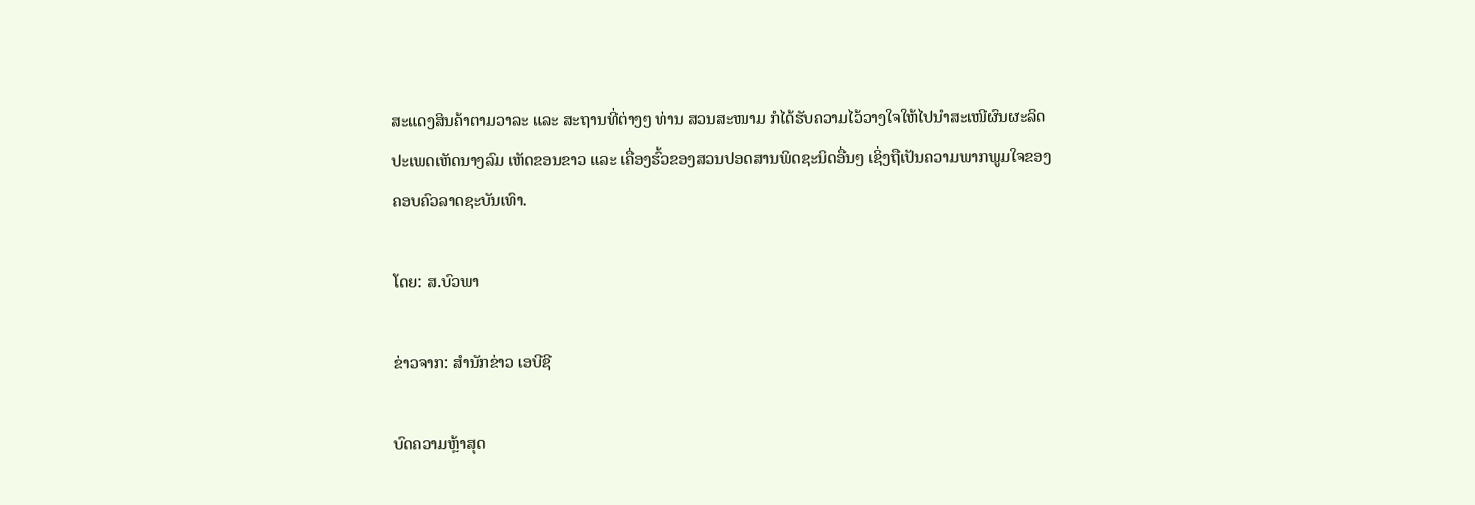ສະແດງສິນຄ້າຕາມວາລະ ແລະ ສະຖານທີ່ຕ່າງໆ ທ່ານ ສວນສະໜາມ ກໍໄດ້ຮັບຄວາມໄວ້ວາງໃຈໃຫ້ໄປນໍາສະເໜີຜົນຜະລິດປະເພດເຫັດນາງລົມ ເຫັດຂອນຂາວ ແລະ ເຄື່ອງຮົ້ວຂອງສວນປອດສານພິດຊະນິດອື່ນໆ ເຊິ່ງຖືເປັນຄວາມພາກພູມໃຈຂອງຄອບຄົວລາດຊະບັນເທົາ.

ໂດຍ: ສ.ບົວພາ

ຂ່າວຈາກ: ສຳນັກຂ່າວ ເອບີຊີ

ບົດຄວາມຫຼ້າສຸດ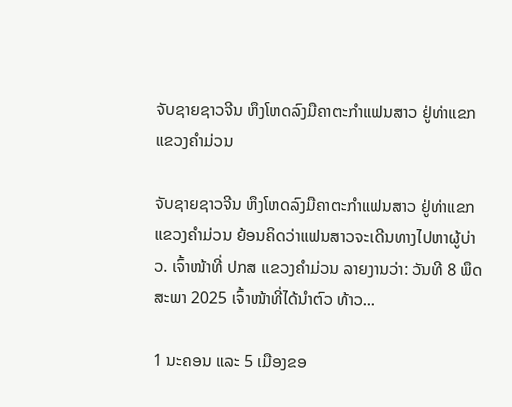ຈັບຊາຍຊາວຈີນ ຫຶງໂຫດລົງມືຄາຕະກຳແຟນສາວ ຢູ່ທ່າແຂກ ແຂວງຄຳມ່ວນ

ຈັບຊາຍຊາວຈີນ ຫຶງໂຫດລົງມືຄາຕະກຳແຟນສາວ ຢູ່ທ່າແຂກ ແຂວງຄຳມ່ວນ ຍ້ອນຄິດວ່າແຟນສາວຈະເດີນທາງໄປຫາຜູ້ບ່າວ. ເຈົ້າໜ້າທີ່ ປກສ ເເຂວງຄໍາມ່ວນ ລາຍງານວ່າ: ວັນທີ 8 ພຶດສະພາ 2025 ເຈົ້າໜ້າທີ່ໄດ້ນໍາຕົວ ທ້າວ...

1 ນະຄອນ ແລະ 5 ເມືອງຂອ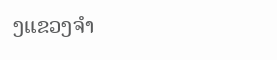ງແຂວງຈໍາ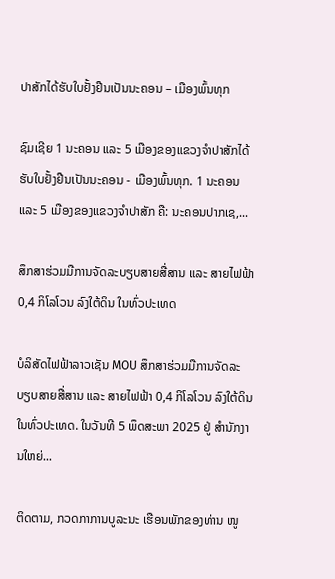ປາສັກໄດ້ຮັບໃບຢັ້ງຢືນເປັນນະຄອນ – ເມືອງພົ້ນທຸກ

ຊົມເຊີຍ 1 ນະຄອນ ແລະ 5 ເມືອງຂອງແຂວງຈຳປາສັກໄດ້ຮັບໃບຢັ້ງຢືນເປັນນະຄອນ - ເມືອງພົ້ນທຸກ. 1 ນະຄອນ ແລະ 5 ເມືອງຂອງແຂວງຈໍາປາສັກ ຄື: ນະຄອນປາກເຊ,...

ສຶກສາຮ່ວມມືການຈັດລະບຽບສາຍສື່ສານ ແລະ ສາຍໄຟຟ້າ 0,4 ກິໂລໂວນ ລົງໃຕ້ດິນ ໃນທົ່ວປະເທດ

ບໍລິສັດໄຟຟ້າລາວເຊັນ MOU ສຶກສາຮ່ວມມືການຈັດລະບຽບສາຍສື່ສານ ແລະ ສາຍໄຟຟ້າ 0,4 ກິໂລໂວນ ລົງໃຕ້ດິນ ໃນທົ່ວປະເທດ. ໃນວັນທີ 5 ພຶດສະພາ 2025 ຢູ່ ສໍານັກງານໃຫຍ່...

ຕິດຕາມ, ກວດກາການບູລະນະ ເຮືອນພັກຂອງທ່ານ ໜູ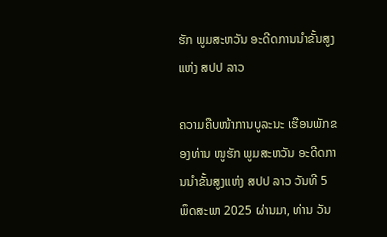ຮັກ ພູມສະຫວັນ ອະດີດການນໍາຂັ້ນສູງແຫ່ງ ສປປ ລາວ

ຄວາມຄືບໜ້າການບູລະນະ ເຮືອນພັກຂອງທ່ານ ໜູຮັກ ພູມສະຫວັນ ອະດີດການນໍາຂັ້ນສູງແຫ່ງ ສປປ ລາວ ວັນທີ 5 ພຶດສະພາ 2025 ຜ່ານມາ, ທ່ານ ວັນ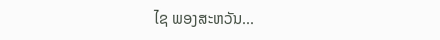ໄຊ ພອງສະຫວັນ...